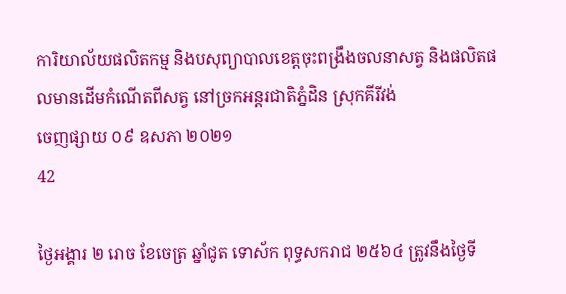ការិយាល័យផលិតកម្ម និងបសុព្យាបាលខេត្តចុះពង្រឹងចលនាសត្វ និងផលិតផលមានដើមកំណើតពីសត្វ នៅច្រកអន្តរជាតិភ្នំដិន ស្រុកគីរីវង់
ចេញផ្សាយ ០៩ ឧសភា ២០២១
42

ថ្ងៃអង្គារ ២ រោច ខែចេត្រ ឆ្នាំជូត ទោស័ក ពុទ្ធសករាជ ២៥៦៤ ត្រូវនឹងថ្ងៃទី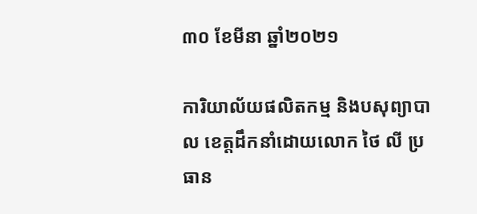៣០ ខែមីនា ឆ្នាំ២០២១

ការិយាល័យផលិតកម្ម និងបសុព្យាបាល ខេត្តដឹកនាំដោយលោក ថៃ លី ប្រធាន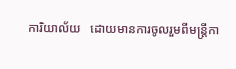ការិយាល័យ   ដោយមានការចូលរួមពីមន្រ្ដីកា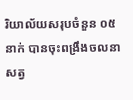រិយាល័យសរុបចំនួន ០៥នាក់ បានចុះពង្រឹងចលនាសត្វ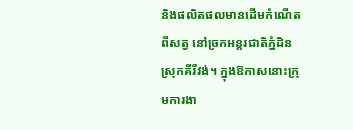និងផលិតផលមានដើមកំណើតពីសត្វ នៅច្រកអន្តរជាតិភ្នំដិន ស្រុកគីរីវង់។ ក្នុងឱកាសនោះក្រុមការងា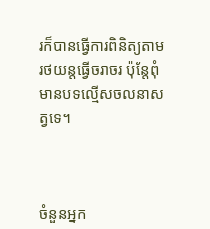រក៏បានធ្វើការពិនិត្យតាមរថយន្តធ្វើចរាចរ ប៉ុន្តែពុំមានបទល្មើសចលនាសត្វទេ។



ចំនួនអ្នក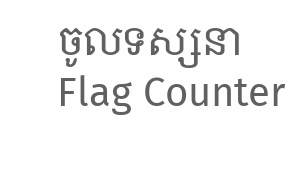ចូលទស្សនា
Flag Counter